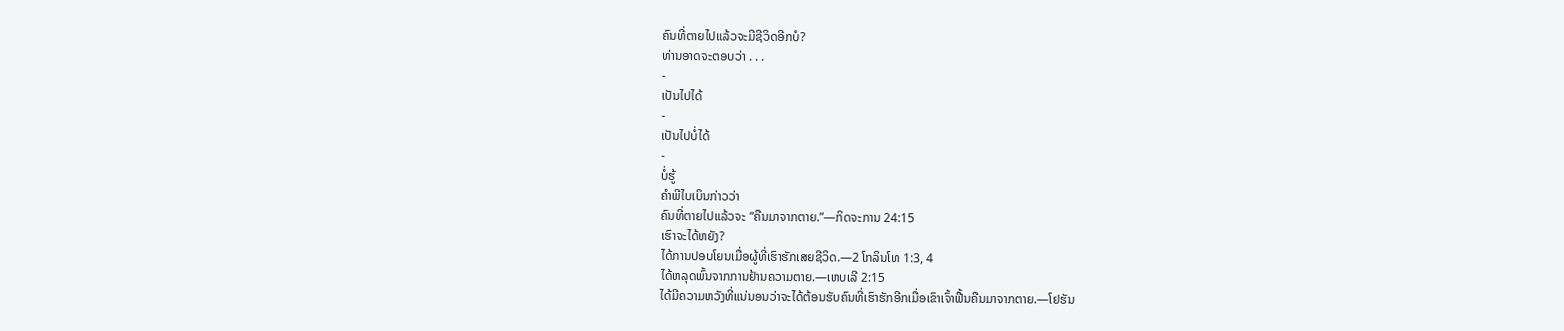ຄົນທີ່ຕາຍໄປແລ້ວຈະມີຊີວິດອີກບໍ?
ທ່ານອາດຈະຕອບວ່າ . . .
-
ເປັນໄປໄດ້
-
ເປັນໄປບໍ່ໄດ້
-
ບໍ່ຮູ້
ຄຳພີໄບເບິນກ່າວວ່າ
ຄົນທີ່ຕາຍໄປແລ້ວຈະ “ຄືນມາຈາກຕາຍ.”—ກິດຈະການ 24:15
ເຮົາຈະໄດ້ຫຍັງ?
ໄດ້ການປອບໂຍນເມື່ອຜູ້ທີ່ເຮົາຮັກເສຍຊີວິດ.—2 ໂກລິນໂທ 1:3, 4
ໄດ້ຫລຸດພົ້ນຈາກການຢ້ານຄວາມຕາຍ.—ເຫບເລີ 2:15
ໄດ້ມີຄວາມຫວັງທີ່ແນ່ນອນວ່າຈະໄດ້ຕ້ອນຮັບຄົນທີ່ເຮົາຮັກອີກເມື່ອເຂົາເຈົ້າຟື້ນຄືນມາຈາກຕາຍ.—ໂຢຮັນ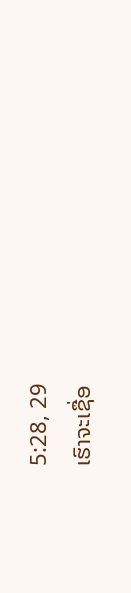5:28, 29
ເຮົາຈະເຊື່ອ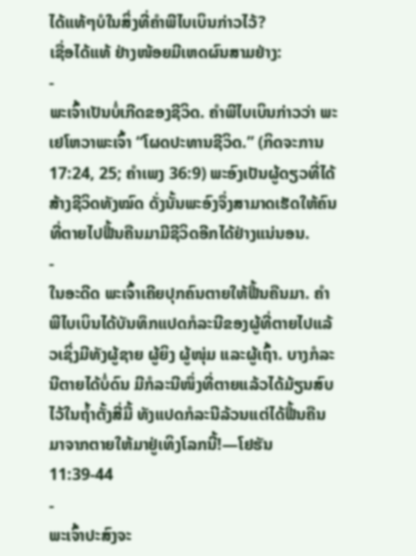ໄດ້ແທ້ໆບໍໃນສິ່ງທີ່ຄຳພີໄບເບິນກ່າວໄວ້?
ເຊື່ອໄດ້ແທ້ ຢ່າງໜ້ອຍມີເຫດຜົນສາມຢ່າງ:
-
ພະເຈົ້າເປັນບໍ່ເກີດຂອງຊີວິດ. ຄຳພີໄບເບິນກ່າວວ່າ ພະເຢໂຫວາພະເຈົ້າ “ໂຜດປະທານຊີວິດ.” (ກິດຈະການ 17:24, 25; ຄຳເພງ 36:9) ພະອົງເປັນຜູ້ດຽວທີ່ໄດ້ສ້າງຊີວິດທັງໝົດ ດັ່ງນັ້ນພະອົງຈຶ່ງສາມາດເຮັດໃຫ້ຄົນທີ່ຕາຍໄປຟື້ນຄືນມາມີຊີວິດອີກໄດ້ຢ່າງແນ່ນອນ.
-
ໃນອະດີດ ພະເຈົ້າເຄີຍປຸກຄົນຕາຍໃຫ້ຟື້ນຄືນມາ. ຄຳພີໄບເບິນໄດ້ບັນທຶກແປດກໍລະນີຂອງຜູ້ທີ່ຕາຍໄປແລ້ວເຊິ່ງມີທັງຜູ້ຊາຍ ຜູ້ຍິງ ຜູ້ໜຸ່ມ ແລະຜູ້ເຖົ້າ. ບາງກໍລະນີຕາຍໄດ້ບໍ່ດົນ ມີກໍລະນີໜຶ່ງທີ່ຕາຍແລ້ວໄດ້ມ້ຽນສົບໄວ້ໃນຖ້ຳຕັ້ງສີ່ມື້ ທັງແປດກໍລະນີລ້ວນແຕ່ໄດ້ຟື້ນຄືນມາຈາກຕາຍໃຫ້ມາຢູ່ເທິງໂລກນີ້!—ໂຢຮັນ 11:39-44
-
ພະເຈົ້າປະສົງຈະ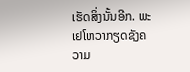ເຮັດສິ່ງນັ້ນອີກ. ພະເຢໂຫວາກຽດຊັງຄວາມ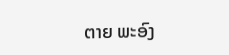ຕາຍ ພະອົງ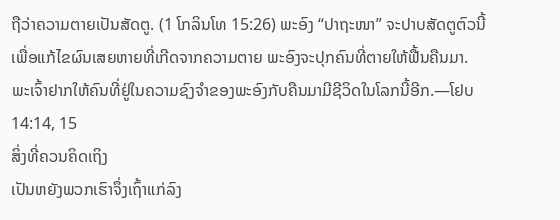ຖືວ່າຄວາມຕາຍເປັນສັດຕູ. (1 ໂກລິນໂທ 15:26) ພະອົງ “ປາຖະໜາ” ຈະປາບສັດຕູຕົວນີ້ ເພື່ອແກ້ໄຂຜົນເສຍຫາຍທີ່ເກີດຈາກຄວາມຕາຍ ພະອົງຈະປຸກຄົນທີ່ຕາຍໃຫ້ຟື້ນຄືນມາ. ພະເຈົ້າຢາກໃຫ້ຄົນທີ່ຢູ່ໃນຄວາມຊົງຈຳຂອງພະອົງກັບຄືນມາມີຊີວິດໃນໂລກນີ້ອີກ.—ໂຢບ 14:14, 15
ສິ່ງທີ່ຄວນຄິດເຖິງ
ເປັນຫຍັງພວກເຮົາຈຶ່ງເຖົ້າແກ່ລົງ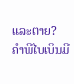ແລະຕາຍ?
ຄຳພີໄບເບິນມີ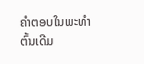ຄຳຕອບໃນພະທຳຕົ້ນເດີມ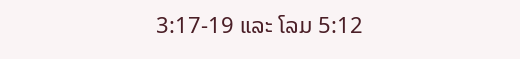3:17-19 ແລະ ໂລມ 5:12